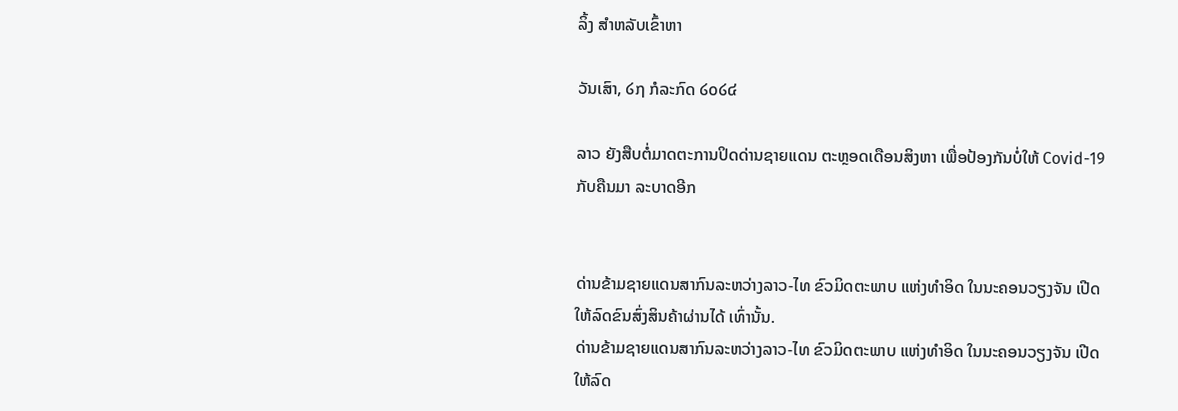ລິ້ງ ສຳຫລັບເຂົ້າຫາ

ວັນເສົາ, ໒໗ ກໍລະກົດ ໒໐໒໔

ລາວ ຍັງສືບຕໍ່ມາດຕະການປິດດ່ານຊາຍແດນ ຕະຫຼອດເດືອນສິງຫາ ເພື່ອປ້ອງກັນບໍ່ໃຫ້ Covid-19 ກັບຄືນມາ ລະບາດອີກ


ດ່ານຂ້າມຊາຍແດນສາກົນລະຫວ່າງລາວ-ໄທ ຂົວມິດຕະພາບ ແຫ່ງທຳອິດ ໃນນະຄອນວຽງຈັນ ເປີດໃຫ້ລົດຂົນສົ່ງສິນຄ້າຜ່ານໄດ້ ເທົ່ານັ້ນ.
ດ່ານຂ້າມຊາຍແດນສາກົນລະຫວ່າງລາວ-ໄທ ຂົວມິດຕະພາບ ແຫ່ງທຳອິດ ໃນນະຄອນວຽງຈັນ ເປີດໃຫ້ລົດ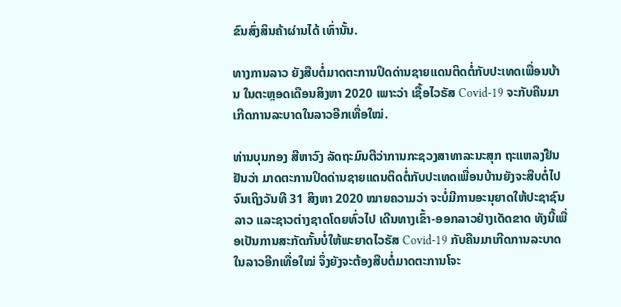ຂົນສົ່ງສິນຄ້າຜ່ານໄດ້ ເທົ່ານັ້ນ.

ທາງການລາວ ຍັງສືບຕໍ່ມາດຕະການປິດດ່ານຊາຍແດນຕິດຕໍ່ກັບປະເທດເພື່ອນບ້ານ ໃນຕະຫຼອດເດືອນສິງຫາ 2020 ເພາະວ່າ ເຊື້ອໄວຣັສ Covid-19 ຈະກັບຄືນມາເກີດການລະບາດໃນລາວອີກເທື່ອໃໝ່.

ທ່ານບຸນກອງ ສີຫາວົງ ລັດຖະມົນຕີວ່າການກະຊວງສາທາລະນະສຸກ ຖະແຫລງຢືນຢັນວ່າ ມາດຕະການປິດດ່ານຊາຍແດນຕິດຕໍ່ກັບປະເທດເພື່ອນບ້ານຍັງຈະສືບຕໍ່ໄປຈົນເຖິງວັນທີ 31 ສິງຫາ 2020 ໝາຍຄວາມວ່າ ຈະບໍ່ມີການອະນຸຍາດໃຫ້ປະຊາຊົນລາວ ແລະຊາວຕ່າງຊາດໂດຍທົ່ວໄປ ເດີນທາງເຂົ້າ-ອອກລາວຢ່າງເດັດຂາດ ທັງນີ້ເພື່ອເປັນການສະກັດກັ້ນບໍ່ໃຫ້ພະຍາດໄວຣັສ Covid-19 ກັບຄືນມາເກີດການລະບາດໃນລາວອີກເທື່ອໃໝ່ ຈຶ່ງຍັງຈະຕ້ອງສືບຕໍ່ມາດຕະການໂຈະ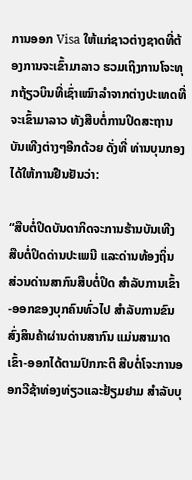ການອອກ Visa ໃຫ້ແກ່ຊາວຕ່າງຊາດທີ່ຕ້ອງການຈະເຂົ້າມາລາວ ຮວມເຖິງການໂຈະທຸກຖ້ຽວບິນທີ່ເຊົ່າເໝົາລຳຈາກຕ່າງປະເທດທີ່ຈະເຂົ້າມາລາວ ທັງສືບຕໍ່ການປິດສະຖານບັນເທີງຕ່າງໆອີກດ້ວຍ ດັ່ງທີ່ ທ່ານບຸນກອງ ໄດ້ໃຫ້ການຢືນຢັນວ່າ:

“ສືບຕໍ່ປິດບັນດາກິດຈະການຮ້ານບັນເທີງ ສືບຕໍ່ປິດດ່ານປະເພນີ ແລະດ່ານທ້ອງຖິ່ນ ສ່ວນດ່ານສາກົນສືບຕໍ່ປິດ ສຳລັບການເຂົ້າ-ອອກຂອງບຸກຄົນທົ່ວໄປ ສຳລັບການຂົນສົ່ງສິນຄ້າຜ່ານດ່ານສາກົນ ແມ່ນສາມາດເຂົ້າ-ອອກໄດ້ຕາມປົກກະຕິ ສືບຕໍ່ໂຈະການອອກວີຊ້າທ່ອງທ່ຽວແລະຢ້ຽມຢາມ ສຳລັບບຸ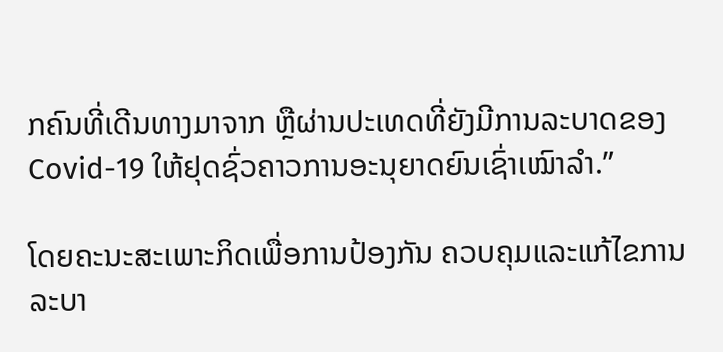ກຄົນທີ່ເດີນທາງມາຈາກ ຫຼືຜ່ານປະເທດທີ່ຍັງມີການລະບາດຂອງ Covid-19 ໃຫ້ຢຸດຊົ່ວຄາວການອະນຸຍາດຍົນເຊົ່າເໝົາລຳ.”

ໂດຍຄະນະສະເພາະກິດເພື່ອການປ້ອງກັນ ຄວບຄຸມແລະແກ້ໄຂການລະບາ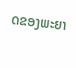ດຂອງພະຍາ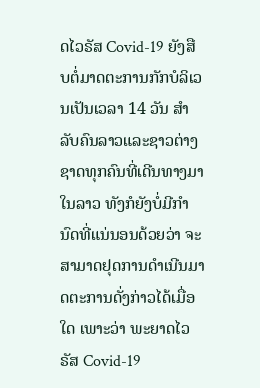ດໄວຣັສ Covid-19 ຍັງສືບຕໍ່ມາດຕະການກັກບໍລິເວນເປັນເວລາ 14 ວັນ ສຳລັບຄົນລາວແລະຊາວຕ່າງຊາດທຸກຄົນທີ່ເດີນທາງມາໃນລາວ ທັງກໍຍັງບໍ່ມີກຳນົດທີ່ແນ່ນອນດ້ວຍວ່າ ຈະສາມາດຢຸດການດຳເນີນມາດຕະການດັ່ງກ່າວໄດ້ເມື່ອໃດ ເພາະວ່າ ພະຍາດໄວຣັສ Covid-19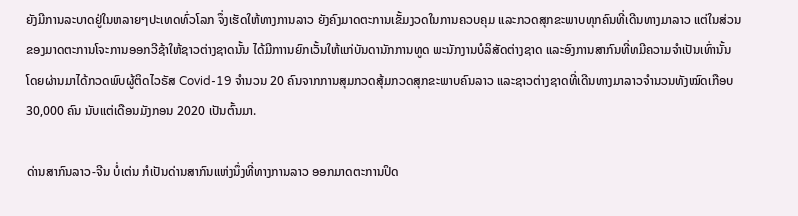ຍັງມີການລະບາດຢູ່ໃນຫລາຍໆປະເທດທົ່ວໂລກ ຈຶ່ງເຮັດໃຫ້ທາງການລາວ ຍັງຄົງມາດຕະການເຂັ້ມງວດໃນການຄວບຄຸມ ແລະກວດສຸກຂະພາບທຸກຄົນທີ່ເດີນທາງມາລາວ ແຕ່ໃນສ່ວນຂອງມາດຕະການໂຈະການອອກວີຊ້າໃຫ້ຊາວຕ່າງຊາດນັ້ນ ໄດ້ມີກາານຍົກເວັ້ນໃຫ້ແກ່ບັນດານັກການທູດ ພະນັກງານບໍລິສັດຕ່າງຊາດ ແລະອົງການສາກົນທີ່ທມີຄວາມຈຳເປັນເທົ່ານັ້ນ ໂດຍຜ່ານມາໄດ້ກວດພົບຜູ້ຕິດໄວຣັສ Covid-19 ຈໍານວນ 20 ຄົນຈາກການສຸມກວດສຸ້ມກວດສຸກຂະພາບຄົນລາວ ແລະຊາວຕ່າງຊາດທີ່ເດີນທາງມາລາວຈຳນວນທັງໝົດເກືອບ 30,000 ຄົນ ນັບແຕ່ເດືອນມັງກອນ 2020 ເປັນຕົ້ນມາ.

ດ່ານສາກົນລາວ-ຈີນ ບໍ່ເຕ່ນ ກໍເປັນດ່ານສາກົນແຫ່ງນຶ່ງທີ່ທາງການລາວ ອອກມາດຕະການປິດ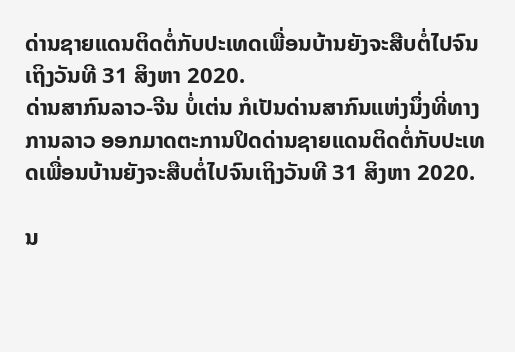ດ່ານຊາຍແດນຕິດຕໍ່ກັບປະເທດເພື່ອນບ້ານຍັງຈະສືບຕໍ່ໄປຈົນເຖິງວັນທີ 31 ສິງຫາ 2020.
ດ່ານສາກົນລາວ-ຈີນ ບໍ່ເຕ່ນ ກໍເປັນດ່ານສາກົນແຫ່ງນຶ່ງທີ່ທາງການລາວ ອອກມາດຕະການປິດດ່ານຊາຍແດນຕິດຕໍ່ກັບປະເທດເພື່ອນບ້ານຍັງຈະສືບຕໍ່ໄປຈົນເຖິງວັນທີ 31 ສິງຫາ 2020.

ນ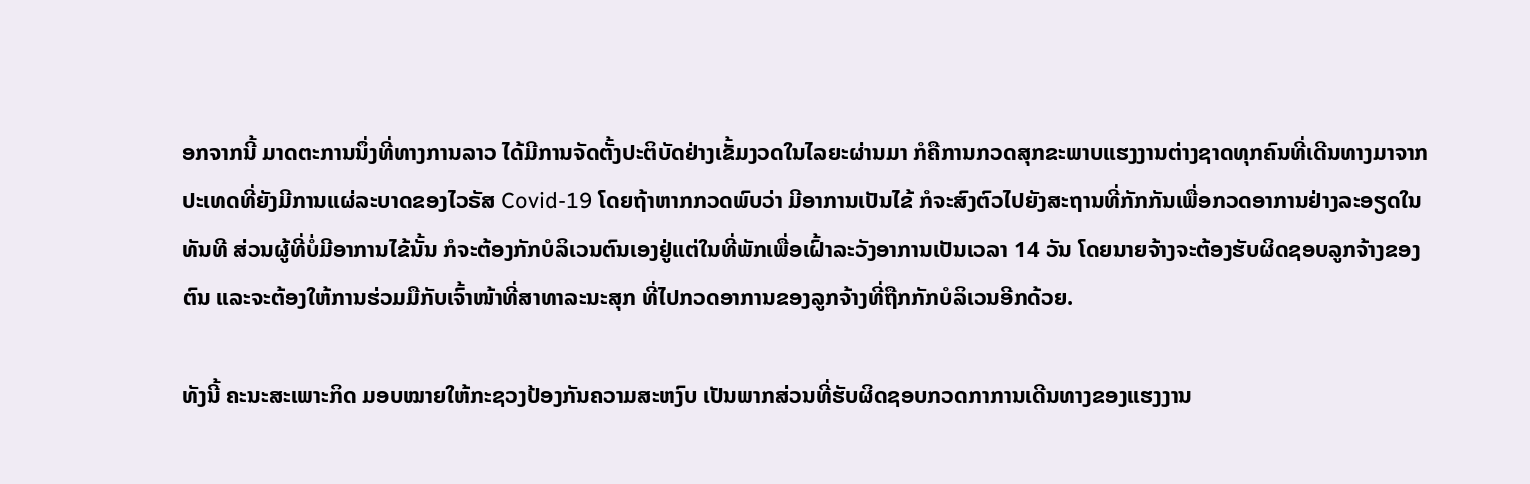ອກຈາກນີ້ ມາດຕະການນຶ່ງທີ່ທາງການລາວ ໄດ້ມີການຈັດຕັ້ງປະຕິບັດຢ່າງເຂັ້ມງວດໃນໄລຍະຜ່ານມາ ກໍຄືການກວດສຸກຂະພາບແຮງງານຕ່າງຊາດທຸກຄົນທີ່ເດີນທາງມາຈາກປະເທດທີ່ຍັງມີການແຜ່ລະບາດຂອງໄວຣັສ Covid-19 ໂດຍຖ້າຫາກກວດພົບວ່າ ມີອາການເປັນໄຂ້ ກໍຈະສົງຕົວໄປຍັງສະຖານທີ່ກັກກັນເພື່ອກວດອາການຢ່າງລະອຽດໃນທັນທີ ສ່ວນຜູ້ທີ່ບໍ່ມີອາການໄຂ້ນັ້ນ ກໍຈະຕ້ອງກັກບໍລິເວນຕົນເອງຢູ່ແຕ່ໃນທີ່ພັກເພື່ອເຝົ້າລະວັງອາການເປັນເວລາ 14 ວັນ ໂດຍນາຍຈ້າງຈະຕ້ອງຮັບຜິດຊອບລູກຈ້າງຂອງຕົນ ແລະຈະຕ້ອງໃຫ້ການຮ່ວມມືກັບເຈົ້າໜ້າທີ່ສາທາລະນະສຸກ ທີ່ໄປກວດອາການຂອງລູກຈ້າງທີ່ຖືກກັກບໍລິເວນອີກດ້ວຍ.

ທັງນີ້ ຄະນະສະເພາະກິດ ມອບໝາຍໃຫ້ກະຊວງປ້ອງກັນຄວາມສະຫງົບ ເປັນພາກສ່ວນທີ່ຮັບຜິດຊອບກວດກາການເດີນທາງຂອງແຮງງານ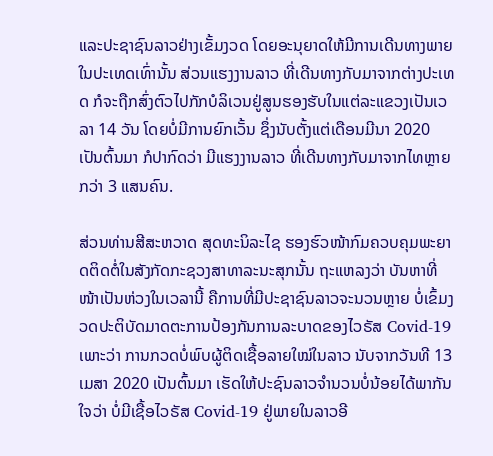ແລະປະຊາຊົນລາວຢ່າງເຂັ້ມງວດ ໂດຍອະນຸຍາດໃຫ້ມີການເດີນທາງພາຍໃນປະເທດເທົ່ານັ້ນ ສ່ວນແຮງງານລາວ ທີ່ເດີນທາງກັບມາຈາກຕ່າງປະເທດ ກໍຈະຖືກສົ່ງຕົວໄປກັກບໍລິເວນຢູ່ສູນຮອງຮັບໃນແຕ່ລະແຂວງເປັນເວລາ 14 ວັນ ໂດຍບໍ່ມີການຍົກເວັ້ນ ຊຶ່ງນັບຕັ້ງແຕ່ເດືອນມີນາ 2020 ເປັນຕົ້ນມາ ກໍປາກົດວ່າ ມີແຮງງານລາວ ທີ່ເດີນທາງກັບມາຈາກໄທຫຼາຍກວ່າ 3 ແສນຄົນ.

ສ່ວນທ່ານສີສະຫວາດ ສຸດທະນິລະໄຊ ຮອງຮົວໜ້າກົມຄວບຄຸມພະຍາດຕິດຕໍ່ໃນສັງກັດກະຊວງສາທາລະນະສຸກນັ້ນ ຖະແຫລງວ່າ ບັນຫາທີ່ໜ້າເປັນຫ່ວງໃນເວລານີ້ ຄືການທີ່ມີປະຊາຊົນລາວຈະນວນຫຼາຍ ບໍ່ເຂົ້ມງວດປະຕິບັດມາດຕະການປ້ອງກັນການລະບາດຂອງໄວຣັສ Covid-19 ເພາະວ່າ ການກວດບໍ່ພົບຜູ້ຕິດເຊື້ອລາຍໃໝ່ໃນລາວ ນັບຈາກວັນທີ 13 ເມສາ 2020 ເປັນຕົ້ນມາ ເຮັດໃຫ້ປະຊົນລາວຈຳນວນບໍ່ນ້ອຍໄດ້ພາກັນໃຈວ່າ ບໍ່ມີເຊື້ອໄວຣັສ Covid-19 ຢູ່ພາຍໃນລາວອີ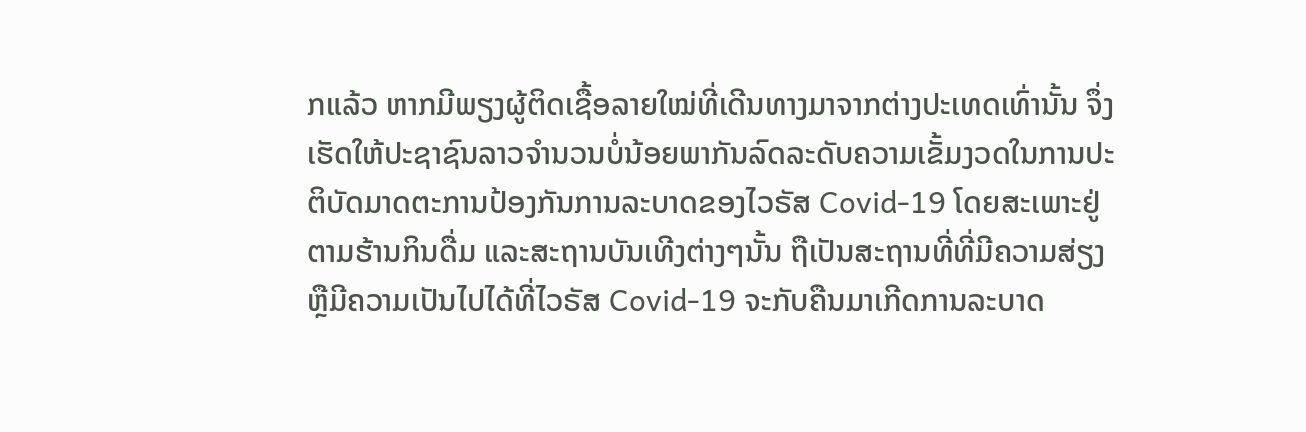ກແລ້ວ ຫາກມີພຽງຜູ້ຕິດເຊື້ອລາຍໃໝ່ທີ່ເດີນທາງມາຈາກຕ່າງປະເທດເທົ່ານັ້ນ ຈຶ່ງເຮັດໃຫ້ປະຊາຊົນລາວຈຳນວນບໍ່ນ້ອຍພາກັນລົດລະດັບຄວາມເຂັ້ມງວດໃນການປະຕິບັດມາດຕະການປ້ອງກັນການລະບາດຂອງໄວຣັສ Covid-19 ໂດຍສະເພາະຢູ່ຕາມຮ້ານກິນດື່ມ ແລະສະຖານບັນເທີງຕ່າງໆນັ້ນ ຖືເປັນສະຖານທີ່ທີ່ມີຄວາມສ່ຽງຫຼືມີຄວາມເປັນໄປໄດ້ທີ່ໄວຣັສ Covid-19 ຈະກັບຄືນມາເກີດການລະບາດ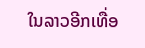ໃນລາວອີກເທື່ອ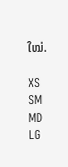ໃໝ່.

XS
SM
MD
LG